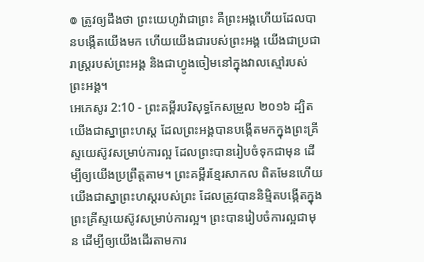៙ ត្រូវឲ្យដឹងថា ព្រះយេហូវ៉ាជាព្រះ គឺព្រះអង្គហើយដែលបានបង្កើតយើងមក ហើយយើងជារបស់ព្រះអង្គ យើងជាប្រជារាស្ត្ររបស់ព្រះអង្គ និងជាហ្វូងចៀមនៅក្នុងវាលស្មៅរបស់ព្រះអង្គ។
អេភេសូរ 2:10 - ព្រះគម្ពីរបរិសុទ្ធកែសម្រួល ២០១៦ ដ្បិតយើងជាស្នាព្រះហស្ត ដែលព្រះអង្គបានបង្កើតមកក្នុងព្រះគ្រីស្ទយេស៊ូវសម្រាប់ការល្អ ដែលព្រះបានរៀបចំទុកជាមុន ដើម្បីឲ្យយើងប្រព្រឹត្តតាម។ ព្រះគម្ពីរខ្មែរសាកល ពិតមែនហើយ យើងជាស្នាព្រះហស្តរបស់ព្រះ ដែលត្រូវបាននិម្មិតបង្កើតក្នុងព្រះគ្រីស្ទយេស៊ូវសម្រាប់ការល្អ។ ព្រះបានរៀបចំការល្អជាមុន ដើម្បីឲ្យយើងដើរតាមការ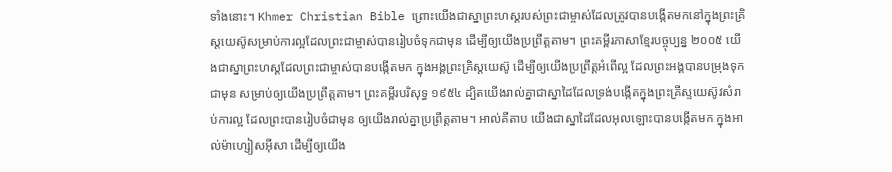ទាំងនោះ។ Khmer Christian Bible ព្រោះយើងជាស្នាព្រះហស្ដរបស់ព្រះជាម្ចាស់ដែលត្រូវបានបង្កើតមកនៅក្នុងព្រះគ្រិស្ដយេស៊ូសម្រាប់ការល្អដែលព្រះជាម្ចាស់បានរៀបចំទុកជាមុន ដើម្បីឲ្យយើងប្រព្រឹត្ដតាម។ ព្រះគម្ពីរភាសាខ្មែរបច្ចុប្បន្ន ២០០៥ យើងជាស្នាព្រះហស្ដដែលព្រះជាម្ចាស់បានបង្កើតមក ក្នុងអង្គព្រះគ្រិស្តយេស៊ូ ដើម្បីឲ្យយើងប្រព្រឹត្តអំពើល្អ ដែលព្រះអង្គបានបម្រុងទុកជាមុន សម្រាប់ឲ្យយើងប្រព្រឹត្តតាម។ ព្រះគម្ពីរបរិសុទ្ធ ១៩៥៤ ដ្បិតយើងរាល់គ្នាជាស្នាដៃដែលទ្រង់បង្កើតក្នុងព្រះគ្រីស្ទយេស៊ូវសំរាប់ការល្អ ដែលព្រះបានរៀបចំជាមុន ឲ្យយើងរាល់គ្នាប្រព្រឹត្តតាម។ អាល់គីតាប យើងជាស្នាដៃដែលអុលឡោះបានបង្កើតមក ក្នុងអាល់ម៉ាហ្សៀសអ៊ីសា ដើម្បីឲ្យយើង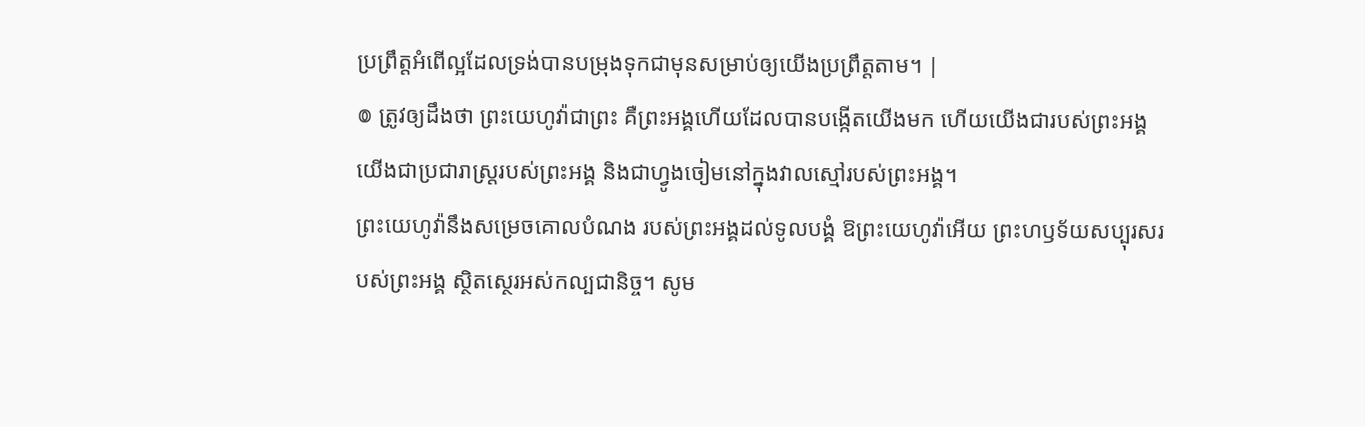ប្រព្រឹត្ដអំពើល្អដែលទ្រង់បានបម្រុងទុកជាមុនសម្រាប់ឲ្យយើងប្រព្រឹត្ដតាម។ |
៙ ត្រូវឲ្យដឹងថា ព្រះយេហូវ៉ាជាព្រះ គឺព្រះអង្គហើយដែលបានបង្កើតយើងមក ហើយយើងជារបស់ព្រះអង្គ យើងជាប្រជារាស្ត្ររបស់ព្រះអង្គ និងជាហ្វូងចៀមនៅក្នុងវាលស្មៅរបស់ព្រះអង្គ។
ព្រះយេហូវ៉ានឹងសម្រេចគោលបំណង របស់ព្រះអង្គដល់ទូលបង្គំ ឱព្រះយេហូវ៉ាអើយ ព្រះហឫទ័យសប្បុរសរបស់ព្រះអង្គ ស្ថិតស្ថេរអស់កល្បជានិច្ច។ សូម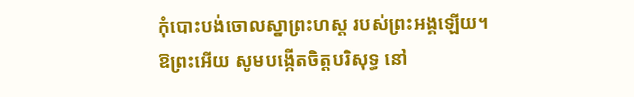កុំបោះបង់ចោលស្នាព្រះហស្ត របស់ព្រះអង្គឡើយ។
ឱព្រះអើយ សូមបង្កើតចិត្តបរិសុទ្ធ នៅ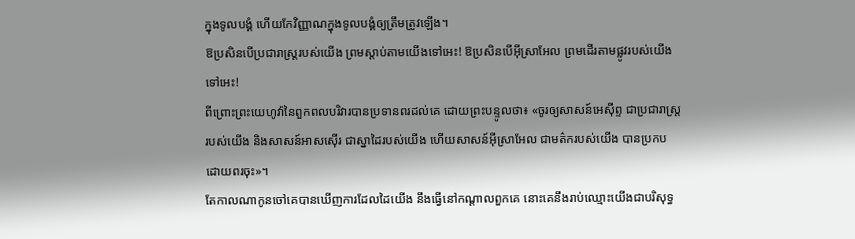ក្នុងទូលបង្គំ ហើយកែវិញ្ញាណក្នុងទូលបង្គំឲ្យត្រឹមត្រូវឡើង។
ឱប្រសិនបើប្រជារាស្ត្ររបស់យើង ព្រមស្តាប់តាមយើងទៅអេះ! ឱប្រសិនបើអ៊ីស្រាអែល ព្រមដើរតាមផ្លូវរបស់យើងទៅអេះ!
ពីព្រោះព្រះយេហូវ៉ានៃពួកពលបរិវារបានប្រទានពរដល់គេ ដោយព្រះបន្ទូលថា៖ «ចូរឲ្យសាសន៍អេស៊ីព្ទ ជាប្រជារាស្ត្ររបស់យើង និងសាសន៍អាសស៊ើរ ជាស្នាដៃរបស់យើង ហើយសាសន៍អ៊ីស្រាអែល ជាមត៌ករបស់យើង បានប្រកបដោយពរចុះ»។
តែកាលណាកូនចៅគេបានឃើញការដែលដៃយើង នឹងធ្វើនៅកណ្ដាលពួកគេ នោះគេនឹងរាប់ឈ្មោះយើងជាបរិសុទ្ធ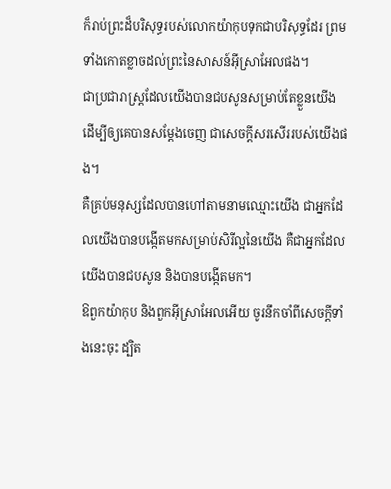ក៏រាប់ព្រះដ៏បរិសុទ្ធរបស់លោកយ៉ាកុបទុកជាបរិសុទ្ធដែរ ព្រមទាំងកោតខ្លាចដល់ព្រះនៃសាសន៍អ៊ីស្រាអែលផង។
ជាប្រជារាស្ត្រដែលយើងបានជបសូនសម្រាប់តែខ្លួនយើង ដើម្បីឲ្យគេបានសម្ដែងចេញ ជាសេចក្ដីសរសើររបស់យើងផង។
គឺគ្រប់មនុស្សដែលបានហៅតាមនាមឈ្មោះយើង ជាអ្នកដែលយើងបានបង្កើតមកសម្រាប់សិរីល្អនៃយើង គឺជាអ្នកដែលយើងបានជបសូន និងបានបង្កើតមក។
ឱពួកយ៉ាកុប និងពួកអ៊ីស្រាអែលអើយ ចូរនឹកចាំពីសេចក្ដីទាំងនេះចុះ ដ្បិត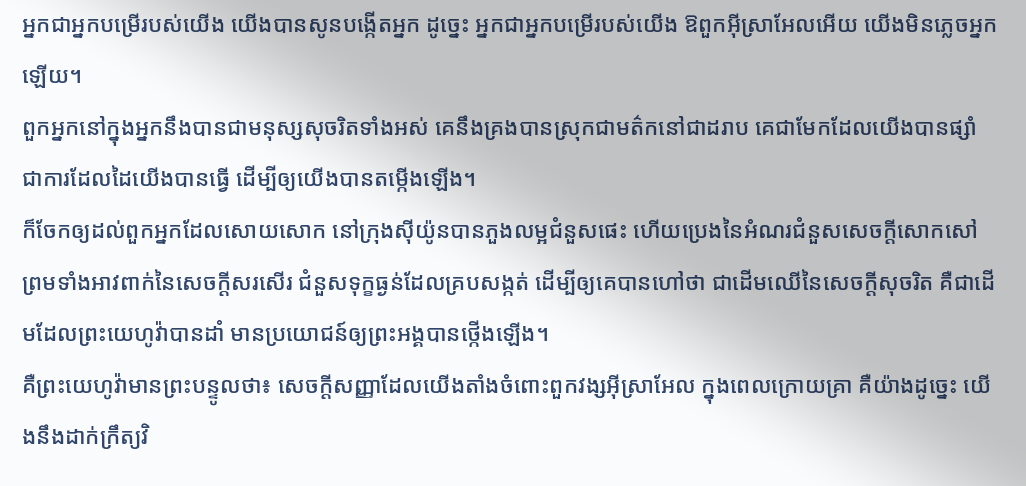អ្នកជាអ្នកបម្រើរបស់យើង យើងបានសូនបង្កើតអ្នក ដូច្នេះ អ្នកជាអ្នកបម្រើរបស់យើង ឱពួកអ៊ីស្រាអែលអើយ យើងមិនភ្លេចអ្នកឡើយ។
ពួកអ្នកនៅក្នុងអ្នកនឹងបានជាមនុស្សសុចរិតទាំងអស់ គេនឹងគ្រងបានស្រុកជាមត៌កនៅជាដរាប គេជាមែកដែលយើងបានផ្សាំ ជាការដែលដៃយើងបានធ្វើ ដើម្បីឲ្យយើងបានតម្កើងឡើង។
ក៏ចែកឲ្យដល់ពួកអ្នកដែលសោយសោក នៅក្រុងស៊ីយ៉ូនបានភួងលម្អជំនួសផេះ ហើយប្រេងនៃអំណរជំនួសសេចក្ដីសោកសៅ ព្រមទាំងអាវពាក់នៃសេចក្ដីសរសើរ ជំនួសទុក្ខធ្ងន់ដែលគ្របសង្កត់ ដើម្បីឲ្យគេបានហៅថា ជាដើមឈើនៃសេចក្ដីសុចរិត គឺជាដើមដែលព្រះយេហូវ៉ាបានដាំ មានប្រយោជន៍ឲ្យព្រះអង្គបានថ្កើងឡើង។
គឺព្រះយេហូវ៉ាមានព្រះបន្ទូលថា៖ សេចក្ដីសញ្ញាដែលយើងតាំងចំពោះពួកវង្សអ៊ីស្រាអែល ក្នុងពេលក្រោយគ្រា គឺយ៉ាងដូច្នេះ យើងនឹងដាក់ក្រឹត្យវិ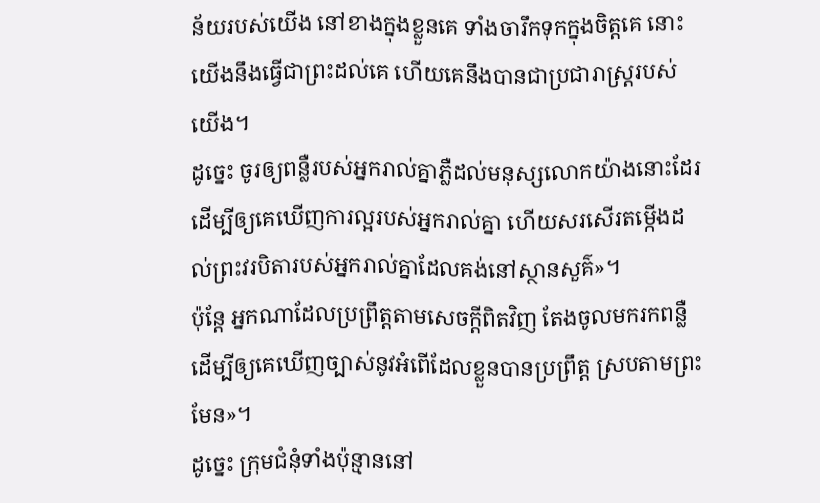ន័យរបស់យើង នៅខាងក្នុងខ្លួនគេ ទាំងចារឹកទុកក្នុងចិត្តគេ នោះយើងនឹងធ្វើជាព្រះដល់គេ ហើយគេនឹងបានជាប្រជារាស្ត្ររបស់យើង។
ដូច្នេះ ចូរឲ្យពន្លឺរបស់អ្នករាល់គ្នាភ្លឺដល់មនុស្សលោកយ៉ាងនោះដែរ ដើម្បីឲ្យគេឃើញការល្អរបស់អ្នករាល់គ្នា ហើយសរសើរតម្កើងដល់ព្រះវរបិតារបស់អ្នករាល់គ្នាដែលគង់នៅស្ថានសួគ៌»។
ប៉ុន្តែ អ្នកណាដែលប្រព្រឹត្តតាមសេចក្តីពិតវិញ តែងចូលមករកពន្លឺ ដើម្បីឲ្យគេឃើញច្បាស់នូវអំពើដែលខ្លួនបានប្រព្រឹត្ត ស្របតាមព្រះមែន»។
ដូច្នេះ ក្រុមជំនុំទាំងប៉ុន្មាននៅ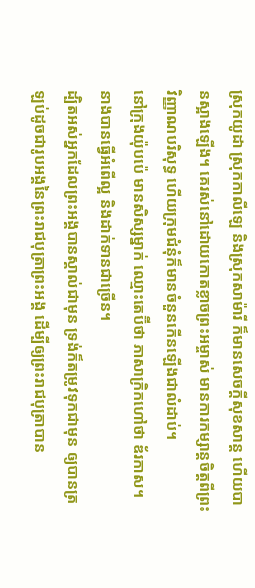ស្រុកយូដា ស្រុកកាលីឡេ និងស្រុកសាម៉ារី ក៏មានសេចក្តីសុខសាន្ត ហើយបានស្អាងឡើង។ គេរស់នៅដោយកោតខ្លាចព្រះអម្ចាស់ មានការកម្សាន្តចិត្តពីព្រះវិញ្ញាណបរិសុទ្ធ ហើយក្រុមជំនុំក៏មានចំនួនកើនឡើងជាលំដាប់។
នៅក្រុងយ៉ុបប៉េ មានសិស្សម្នាក់ ឈ្មោះតេប៊ីថា ភាសាក្រិកហៅថា ឌ័រកាស។ នាងបានធ្វើអំពើល្អ និងដាក់ទានជាច្រើន។
ដ្បិតអស់អ្នកដែលព្រះអង្គបានស្គាល់ជាមុន ទ្រង់ក៏តម្រូវទុកជាមុន ឲ្យបានត្រឡប់ដូចជារូបអង្គនៃព្រះរាជបុត្រាព្រះអង្គ ដើម្បីឲ្យព្រះរាជបុត្រាបាន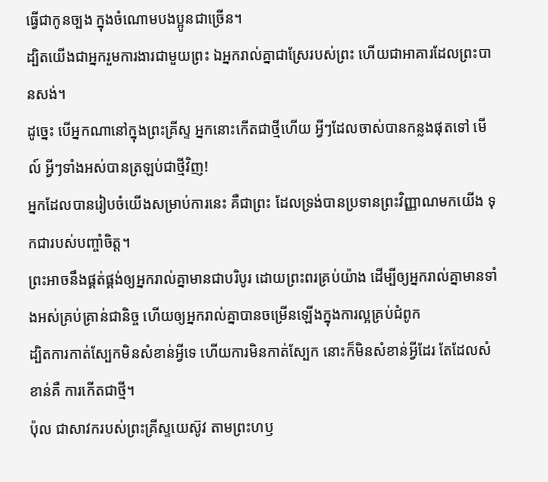ធ្វើជាកូនច្បង ក្នុងចំណោមបងប្អូនជាច្រើន។
ដ្បិតយើងជាអ្នករួមការងារជាមួយព្រះ ឯអ្នករាល់គ្នាជាស្រែរបស់ព្រះ ហើយជាអាគារដែលព្រះបានសង់។
ដូច្នេះ បើអ្នកណានៅក្នុងព្រះគ្រីស្ទ អ្នកនោះកើតជាថ្មីហើយ អ្វីៗដែលចាស់បានកន្លងផុតទៅ មើល៍ អ្វីៗទាំងអស់បានត្រឡប់ជាថ្មីវិញ!
អ្នកដែលបានរៀបចំយើងសម្រាប់ការនេះ គឺជាព្រះ ដែលទ្រង់បានប្រទានព្រះវិញ្ញាណមកយើង ទុកជារបស់បញ្ចាំចិត្ត។
ព្រះអាចនឹងផ្គត់ផ្គង់ឲ្យអ្នករាល់គ្នាមានជាបរិបូរ ដោយព្រះពរគ្រប់យ៉ាង ដើម្បីឲ្យអ្នករាល់គ្នាមានទាំងអស់គ្រប់គ្រាន់ជានិច្ច ហើយឲ្យអ្នករាល់គ្នាបានចម្រើនឡើងក្នុងការល្អគ្រប់ជំពូក
ដ្បិតការកាត់ស្បែកមិនសំខាន់អ្វីទេ ហើយការមិនកាត់ស្បែក នោះក៏មិនសំខាន់អ្វីដែរ តែដែលសំខាន់គឺ ការកើតជាថ្មី។
ប៉ុល ជាសាវករបស់ព្រះគ្រីស្ទយេស៊ូវ តាមព្រះហឫ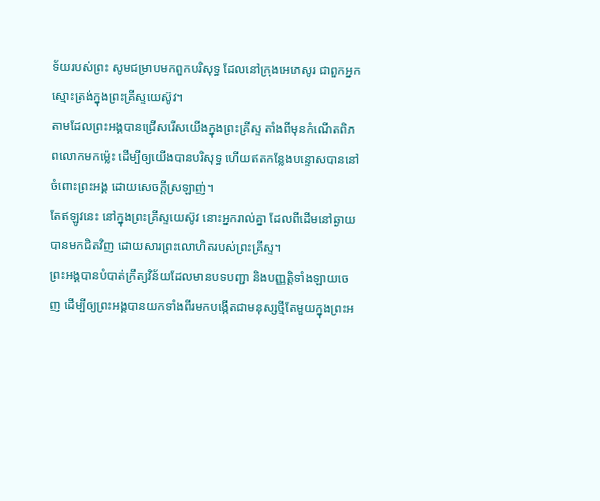ទ័យរបស់ព្រះ សូមជម្រាបមកពួកបរិសុទ្ធ ដែលនៅក្រុងអេភេសូរ ជាពួកអ្នកស្មោះត្រង់ក្នុងព្រះគ្រីស្ទយេស៊ូវ។
តាមដែលព្រះអង្គបានជ្រើសរើសយើងក្នុងព្រះគ្រីស្ទ តាំងពីមុនកំណើតពិភពលោកមកម៉្លេះ ដើម្បីឲ្យយើងបានបរិសុទ្ធ ហើយឥតកន្លែងបន្ទោសបាននៅចំពោះព្រះអង្គ ដោយសេចក្តីស្រឡាញ់។
តែឥឡូវនេះ នៅក្នុងព្រះគ្រីស្ទយេស៊ូវ នោះអ្នករាល់គ្នា ដែលពីដើមនៅឆ្ងាយ បានមកជិតវិញ ដោយសារព្រះលោហិតរបស់ព្រះគ្រីស្ទ។
ព្រះអង្គបានបំបាត់ក្រឹត្យវិន័យដែលមានបទបញ្ជា និងបញ្ញត្តិទាំងឡាយចេញ ដើម្បីឲ្យព្រះអង្គបានយកទាំងពីរមកបង្កើតជាមនុស្សថ្មីតែមួយក្នុងព្រះអ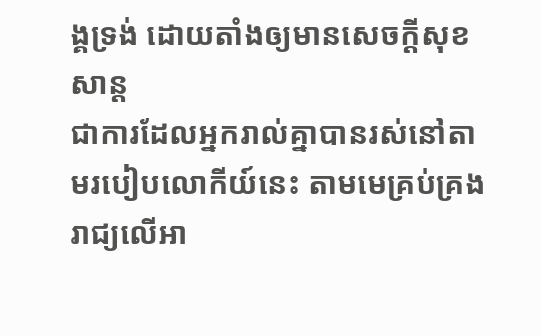ង្គទ្រង់ ដោយតាំងឲ្យមានសេចក្ដីសុខសាន្ត
ជាការដែលអ្នករាល់គ្នាបានរស់នៅតាមរបៀបលោកីយ៍នេះ តាមមេគ្រប់គ្រងរាជ្យលើអា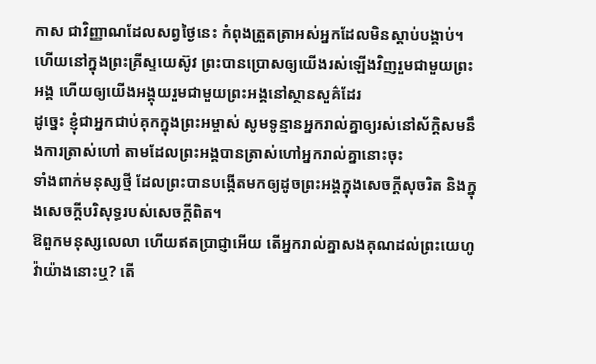កាស ជាវិញ្ញាណដែលសព្វថ្ងៃនេះ កំពុងត្រួតត្រាអស់អ្នកដែលមិនស្ដាប់បង្គាប់។
ហើយនៅក្នុងព្រះគ្រីស្ទយេស៊ូវ ព្រះបានប្រោសឲ្យយើងរស់ឡើងវិញរួមជាមួយព្រះអង្គ ហើយឲ្យយើងអង្គុយរួមជាមួយព្រះអង្គនៅស្ថានសួគ៌ដែរ
ដូច្នេះ ខ្ញុំជាអ្នកជាប់គុកក្នុងព្រះអម្ចាស់ សូមទូន្មានអ្នករាល់គ្នាឲ្យរស់នៅស័ក្ដិសមនឹងការត្រាស់ហៅ តាមដែលព្រះអង្គបានត្រាស់ហៅអ្នករាល់គ្នានោះចុះ
ទាំងពាក់មនុស្សថ្មី ដែលព្រះបានបង្កើតមកឲ្យដូចព្រះអង្គក្នុងសេចក្តីសុចរិត និងក្នុងសេចក្តីបរិសុទ្ធរបស់សេចក្តីពិត។
ឱពួកមនុស្សលេលា ហើយឥតប្រាជ្ញាអើយ តើអ្នករាល់គ្នាសងគុណដល់ព្រះយេហូវ៉ាយ៉ាងនោះឬ? តើ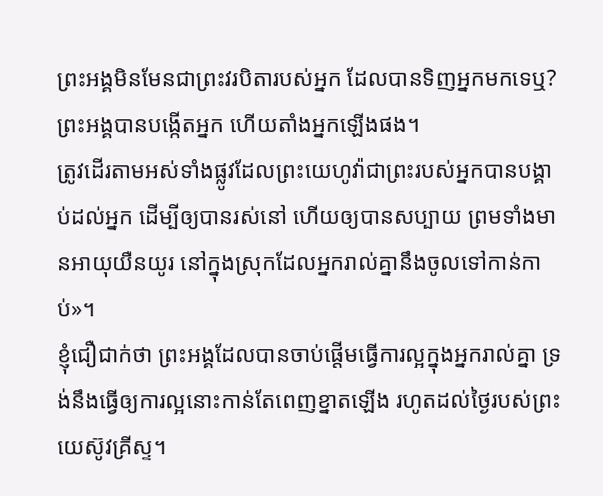ព្រះអង្គមិនមែនជាព្រះវរបិតារបស់អ្នក ដែលបានទិញអ្នកមកទេឬ? ព្រះអង្គបានបង្កើតអ្នក ហើយតាំងអ្នកឡើងផង។
ត្រូវដើរតាមអស់ទាំងផ្លូវដែលព្រះយេហូវ៉ាជាព្រះរបស់អ្នកបានបង្គាប់ដល់អ្នក ដើម្បីឲ្យបានរស់នៅ ហើយឲ្យបានសប្បាយ ព្រមទាំងមានអាយុយឺនយូរ នៅក្នុងស្រុកដែលអ្នករាល់គ្នានឹងចូលទៅកាន់កាប់»។
ខ្ញុំជឿជាក់ថា ព្រះអង្គដែលបានចាប់ផ្តើមធ្វើការល្អក្នុងអ្នករាល់គ្នា ទ្រង់នឹងធ្វើឲ្យការល្អនោះកាន់តែពេញខ្នាតឡើង រហូតដល់ថ្ងៃរបស់ព្រះយេស៊ូវគ្រីស្ទ។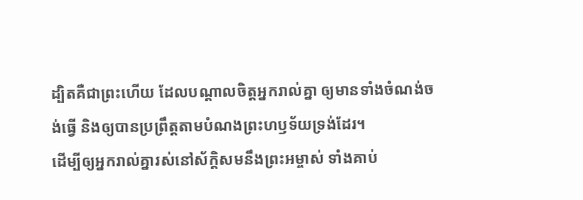ដ្បិតគឺជាព្រះហើយ ដែលបណ្តាលចិត្តអ្នករាល់គ្នា ឲ្យមានទាំងចំណង់ចង់ធ្វើ និងឲ្យបានប្រព្រឹត្តតាមបំណងព្រះហឫទ័យទ្រង់ដែរ។
ដើម្បីឲ្យអ្នករាល់គ្នារស់នៅស័ក្ដិសមនឹងព្រះអម្ចាស់ ទាំងគាប់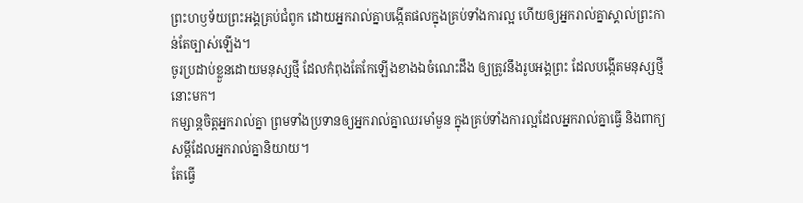ព្រះហឫទ័យព្រះអង្គគ្រប់ជំពូក ដោយអ្នករាល់គ្នាបង្កើតផលក្នុងគ្រប់ទាំងការល្អ ហើយឲ្យអ្នករាល់គ្នាស្គាល់ព្រះកាន់តែច្បាស់ឡើង។
ចូរប្រដាប់ខ្លួនដោយមនុស្សថ្មី ដែលកំពុងតែកែឡើងខាងឯចំណេះដឹង ឲ្យត្រូវនឹងរូបអង្គព្រះ ដែលបង្កើតមនុស្សថ្មីនោះមក។
កម្សាន្តចិត្តអ្នករាល់គ្នា ព្រមទាំងប្រទានឲ្យអ្នករាល់គ្នាឈរមាំមួន ក្នុងគ្រប់ទាំងការល្អដែលអ្នករាល់គ្នាធ្វើ និងពាក្យសម្ដីដែលអ្នករាល់គ្នានិយាយ។
តែធ្វើ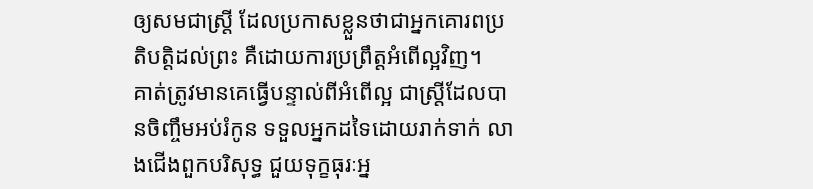ឲ្យសមជាស្ត្រី ដែលប្រកាសខ្លួនថាជាអ្នកគោរពប្រតិបត្តិដល់ព្រះ គឺដោយការប្រព្រឹត្តអំពើល្អវិញ។
គាត់ត្រូវមានគេធ្វើបន្ទាល់ពីអំពើល្អ ជាស្ត្រីដែលបានចិញ្ចឹមអប់រំកូន ទទួលអ្នកដទៃដោយរាក់ទាក់ លាងជើងពួកបរិសុទ្ធ ជួយទុក្ខធុរៈអ្ន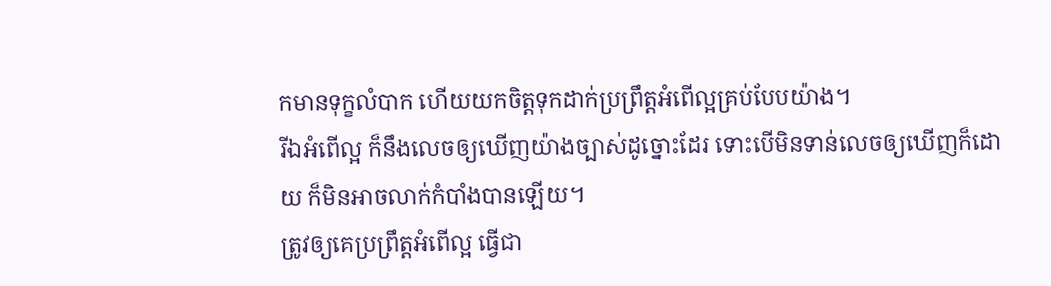កមានទុក្ខលំបាក ហើយយកចិត្តទុកដាក់ប្រព្រឹត្តអំពើល្អគ្រប់បែបយ៉ាង។
រីឯអំពើល្អ ក៏នឹងលេចឲ្យឃើញយ៉ាងច្បាស់ដូច្នោះដែរ ទោះបើមិនទាន់លេចឲ្យឃើញក៏ដោយ ក៏មិនអាចលាក់កំបាំងបានឡើយ។
ត្រូវឲ្យគេប្រព្រឹត្តអំពើល្អ ធ្វើជា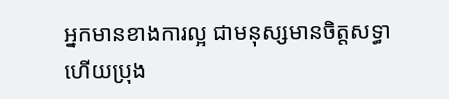អ្នកមានខាងការល្អ ជាមនុស្សមានចិត្តសទ្ធា ហើយប្រុង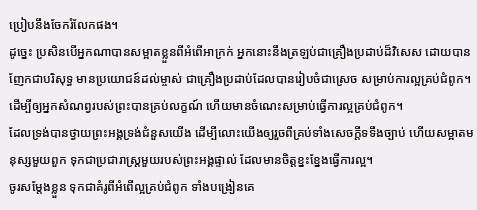ប្រៀបនឹងចែករំលែកផង។
ដូច្នេះ ប្រសិនបើអ្នកណាបានសម្អាតខ្លួនពីអំពើអាក្រក់ អ្នកនោះនឹងត្រឡប់ជាគ្រឿងប្រដាប់ដ៏វិសេស ដោយបានញែកជាបរិសុទ្ធ មានប្រយោជន៍ដល់ម្ចាស់ ជាគ្រឿងប្រដាប់ដែលបានរៀបចំជាស្រេច សម្រាប់ការល្អគ្រប់ជំពូក។
ដើម្បីឲ្យអ្នកសំណព្វរបស់ព្រះបានគ្រប់លក្ខណ៍ ហើយមានចំណេះសម្រាប់ធ្វើការល្អគ្រប់ជំពូក។
ដែលទ្រង់បានថ្វាយព្រះអង្គទ្រង់ជំនួសយើង ដើម្បីលោះយើងឲ្យរួចពីគ្រប់ទាំងសេចក្ដីទទឹងច្បាប់ ហើយសម្អាតមនុស្សមួយពួក ទុកជាប្រជារាស្ត្រមួយរបស់ព្រះអង្គផ្ទាល់ ដែលមានចិត្តខ្នះខ្នែងធ្វើការល្អ។
ចូរសម្តែងខ្លួន ទុកជាគំរូពីអំពើល្អគ្រប់ជំពូក ទាំងបង្រៀនគេ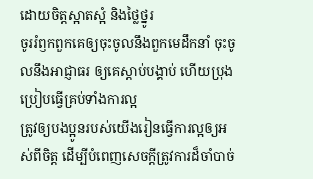ដោយចិត្តស្អាតស្អំ និងថ្លៃថ្នូរ
ចូររំឭកពួកគេឲ្យចុះចូលនឹងពួកមេដឹកនាំ ចុះចូលនឹងអាជ្ញាធរ ឲ្យគេស្តាប់បង្គាប់ ហើយប្រុងប្រៀបធ្វើគ្រប់ទាំងការល្អ
ត្រូវឲ្យបងប្អូនរបស់យើងរៀនធ្វើការល្អឲ្យអស់ពីចិត្ត ដើម្បីបំពេញសេចក្ដីត្រូវការដ៏ចាំបាច់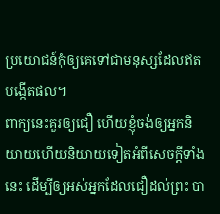ប្រយោជន៍កុំឲ្យគេទៅជាមនុស្សដែលឥតបង្កើតផល។
ពាក្យនេះគួរឲ្យជឿ ហើយខ្ញុំចង់ឲ្យអ្នកនិយាយហើយនិយាយទៀតអំពីសេចក្ដីទាំងនេះ ដើម្បីឲ្យអស់អ្នកដែលជឿដល់ព្រះ បា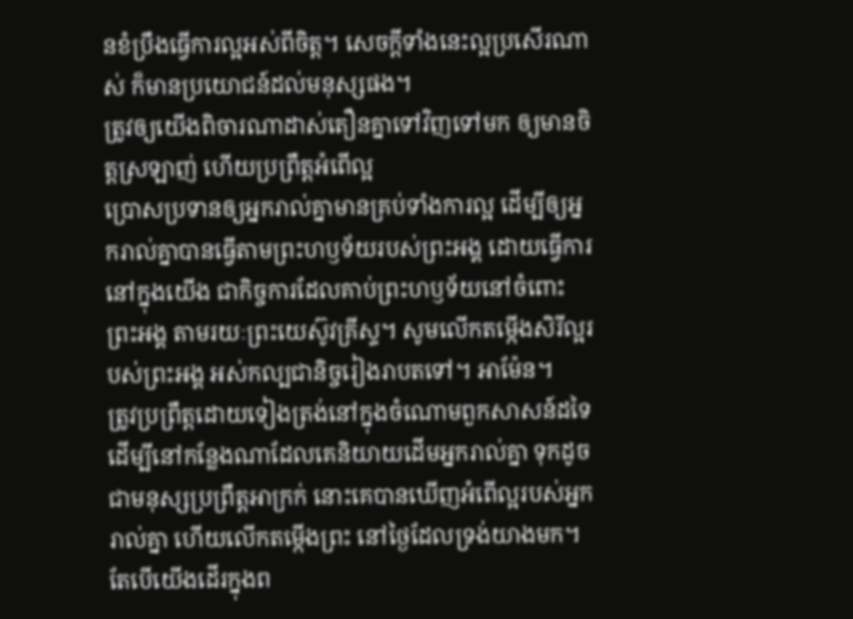នខំប្រឹងធ្វើការល្អអស់ពីចិត្ត។ សេចក្ដីទាំងនេះល្អប្រសើរណាស់ ក៏មានប្រយោជន៍ដល់មនុស្សផង។
ត្រូវឲ្យយើងពិចារណាដាស់តឿនគ្នាទៅវិញទៅមក ឲ្យមានចិត្តស្រឡាញ់ ហើយប្រព្រឹត្តអំពើល្អ
ប្រោសប្រទានឲ្យអ្នករាល់គ្នាមានគ្រប់ទាំងការល្អ ដើម្បីឲ្យអ្នករាល់គ្នាបានធ្វើតាមព្រះហឫទ័យរបស់ព្រះអង្គ ដោយធ្វើការនៅក្នុងយើង ជាកិច្ចការដែលគាប់ព្រះហឫទ័យនៅចំពោះព្រះអង្គ តាមរយៈព្រះយេស៊ូវគ្រីស្ទ។ សូមលើកតម្កើងសិរីល្អរបស់ព្រះអង្គ អស់កល្បជានិច្ចរៀងរាបតទៅ។ អាម៉ែន។
ត្រូវប្រព្រឹត្តដោយទៀងត្រង់នៅក្នុងចំណោមពួកសាសន៍ដទៃ ដើម្បីនៅកន្លែងណាដែលគេនិយាយដើមអ្នករាល់គ្នា ទុកដូចជាមនុស្សប្រព្រឹត្តអាក្រក់ នោះគេបានឃើញអំពើល្អរបស់អ្នករាល់គ្នា ហើយលើកតម្កើងព្រះ នៅថ្ងៃដែលទ្រង់យាងមក។
តែបើយើងដើរក្នុងព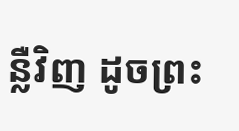ន្លឺវិញ ដូចព្រះ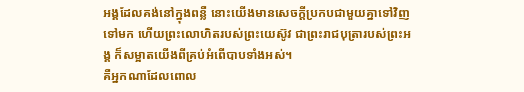អង្គដែលគង់នៅក្នុងពន្លឺ នោះយើងមានសេចក្ដីប្រកបជាមួយគ្នាទៅវិញទៅមក ហើយព្រះលោហិតរបស់ព្រះយេស៊ូវ ជាព្រះរាជបុត្រារបស់ព្រះអង្គ ក៏សម្អាតយើងពីគ្រប់អំពើបាបទាំងអស់។
គឺអ្នកណាដែលពោល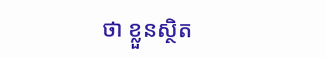ថា ខ្លួនស្ថិត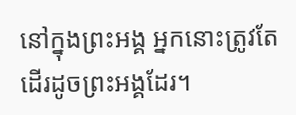នៅក្នុងព្រះអង្គ អ្នកនោះត្រូវតែដើរដូចព្រះអង្គដែរ។